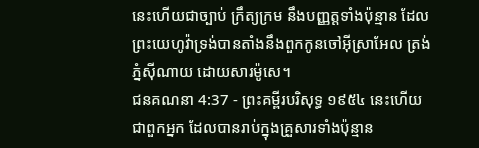នេះហើយជាច្បាប់ ក្រឹត្យក្រម នឹងបញ្ញត្តទាំងប៉ុន្មាន ដែលព្រះយេហូវ៉ាទ្រង់បានតាំងនឹងពួកកូនចៅអ៊ីស្រាអែល ត្រង់ភ្នំស៊ីណាយ ដោយសារម៉ូសេ។
ជនគណនា 4:37 - ព្រះគម្ពីរបរិសុទ្ធ ១៩៥៤ នេះហើយជាពួកអ្នក ដែលបានរាប់ក្នុងគ្រួសារទាំងប៉ុន្មាន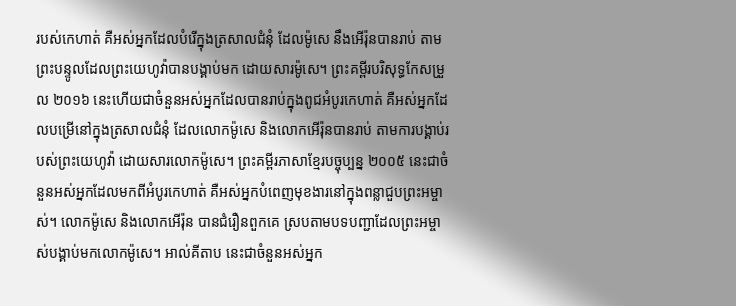របស់កេហាត់ គឺអស់អ្នកដែលបំរើក្នុងត្រសាលជំនុំ ដែលម៉ូសេ នឹងអើរ៉ុនបានរាប់ តាមព្រះបន្ទូលដែលព្រះយេហូវ៉ាបានបង្គាប់មក ដោយសារម៉ូសេ។ ព្រះគម្ពីរបរិសុទ្ធកែសម្រួល ២០១៦ នេះហើយជាចំនួនអស់អ្នកដែលបានរាប់ក្នុងពូជអំបូរកេហាត់ គឺអស់អ្នកដែលបម្រើនៅក្នុងត្រសាលជំនុំ ដែលលោកម៉ូសេ និងលោកអើរ៉ុនបានរាប់ តាមការបង្គាប់របស់ព្រះយេហូវ៉ា ដោយសារលោកម៉ូសេ។ ព្រះគម្ពីរភាសាខ្មែរបច្ចុប្បន្ន ២០០៥ នេះជាចំនួនអស់អ្នកដែលមកពីអំបូរកេហាត់ គឺអស់អ្នកបំពេញមុខងារនៅក្នុងពន្លាជួបព្រះអម្ចាស់។ លោកម៉ូសេ និងលោកអើរ៉ុន បានជំរឿនពួកគេ ស្របតាមបទបញ្ជាដែលព្រះអម្ចាស់បង្គាប់មកលោកម៉ូសេ។ អាល់គីតាប នេះជាចំនួនអស់អ្នក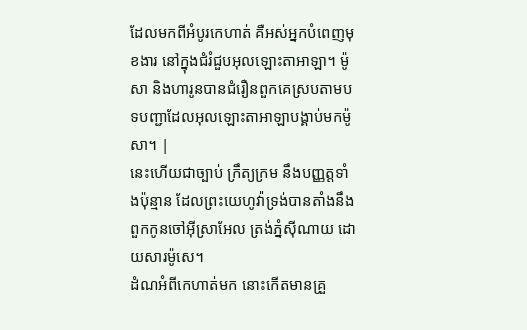ដែលមកពីអំបូរកេហាត់ គឺអស់អ្នកបំពេញមុខងារ នៅក្នុងជំរំជួបអុលឡោះតាអាឡា។ ម៉ូសា និងហារូនបានជំរឿនពួកគេស្របតាមបទបញ្ជាដែលអុលឡោះតាអាឡាបង្គាប់មកម៉ូសា។ |
នេះហើយជាច្បាប់ ក្រឹត្យក្រម នឹងបញ្ញត្តទាំងប៉ុន្មាន ដែលព្រះយេហូវ៉ាទ្រង់បានតាំងនឹងពួកកូនចៅអ៊ីស្រាអែល ត្រង់ភ្នំស៊ីណាយ ដោយសារម៉ូសេ។
ដំណអំពីកេហាត់មក នោះកើតមានគ្រួ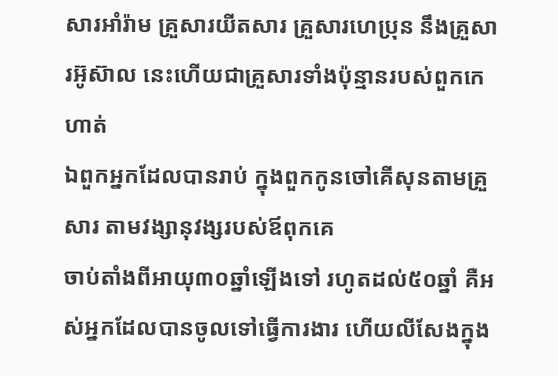សារអាំរ៉ាម គ្រួសារយីតសារ គ្រួសារហេប្រុន នឹងគ្រួសារអ៊ូស៊ាល នេះហើយជាគ្រួសារទាំងប៉ុន្មានរបស់ពួកកេហាត់
ឯពួកអ្នកដែលបានរាប់ ក្នុងពួកកូនចៅគើសុនតាមគ្រួសារ តាមវង្សានុវង្សរបស់ឪពុកគេ
ចាប់តាំងពីអាយុ៣០ឆ្នាំឡើងទៅ រហូតដល់៥០ឆ្នាំ គឺអស់អ្នកដែលបានចូលទៅធ្វើការងារ ហើយលីសែងក្នុង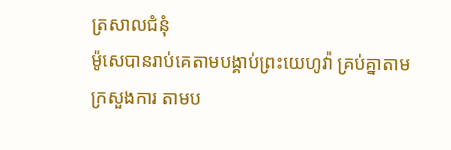ត្រសាលជំនុំ
ម៉ូសេបានរាប់គេតាមបង្គាប់ព្រះយេហូវ៉ា គ្រប់គ្នាតាមក្រសួងការ តាមប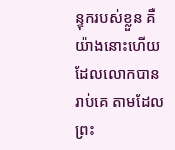ន្ទុករបស់ខ្លួន គឺយ៉ាងនោះហើយដែលលោកបានរាប់គេ តាមដែលព្រះ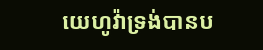យេហូវ៉ាទ្រង់បានប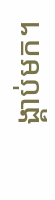ង្គាប់មក។